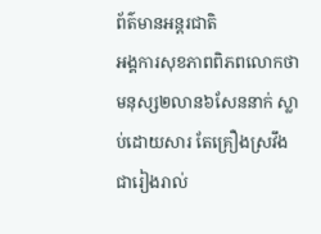ព័ត៌មានអន្តរជាតិ
អង្គការសុខភាពពិភពលោកថា មនុស្ស២លាន៦សែននាក់ ស្លាប់ដោយសារ តែគ្រឿងស្រវឹង ជារៀងរាល់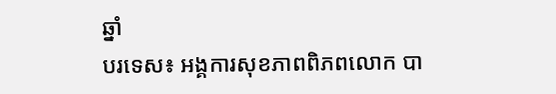ឆ្នាំ
បរទេស៖ អង្គការសុខភាពពិភពលោក បា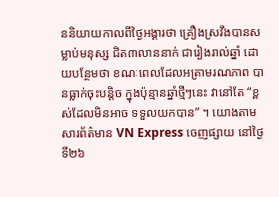ននិយាយកាលពីថ្ងៃអង្គារថា គ្រឿងស្រវឹងបានសម្លាប់មនុស្ស ជិត៣លាននាក់ ជារៀងរាល់ឆ្នាំ ដោយបន្ថែមថា ខណៈពេលដែលអត្រាមរណភាព បានធ្លាក់ចុះបន្តិច ក្នុងប៉ុន្មានឆ្នាំថ្មីៗនេះ វានៅតែ “ខ្ពស់ដែលមិនអាច ទទួលយកបាន” ។ យោងតាមសារព័ត៌មាន VN Express ចេញផ្សាយ នៅថ្ងៃទី២៦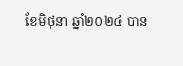ខែមិថុនា ឆ្នាំ២០២៤ បាន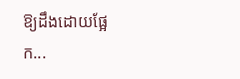ឱ្យដឹងដោយផ្អែក...